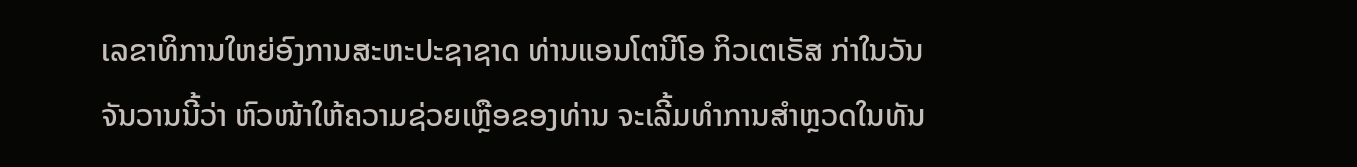ເລຂາທິການໃຫຍ່ອົງການສະຫະປະຊາຊາດ ທ່ານແອນໂຕນີໂອ ກິວເຕເຣັສ ກ່າໃນວັນຈັນວານນີ້ວ່າ ຫົວໜ້າໃຫ້ຄວາມຊ່ວຍເຫຼືອຂອງທ່ານ ຈະເລີ້ມທຳການສຳຫຼວດໃນທັນ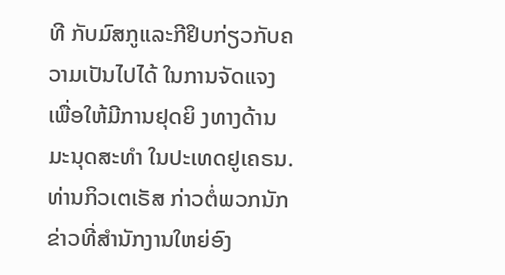ທີ ກັບມົສກູແລະກີຢິບກ່ຽວກັບຄວາມເປັນໄປໄດ້ ໃນການຈັດແຈງ ເພື່ອໃຫ້ມີການຢຸດຍິ ງທາງດ້ານມະນຸດສະທຳ ໃນປະເທດຢູເຄຣນ.
ທ່ານກິວເຕເຣັສ ກ່າວຕໍ່ພວກນັກຂ່າວທີ່ສຳນັກງານໃຫຍ່ອົງ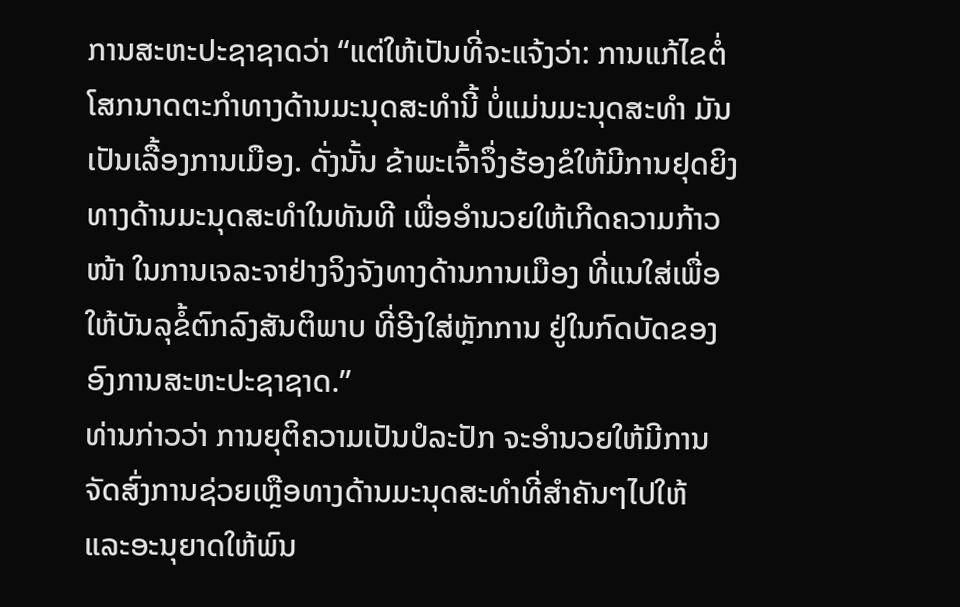ການສະຫະປະຊາຊາດວ່າ “ແຕ່ໃຫ້ເປັນທີ່ຈະແຈ້ງວ່າ: ການແກ້ໄຂຕໍ່ໂສກນາດຕະກຳທາງດ້ານມະນຸດສະທຳນີ້ ບໍ່ແມ່ນມະນຸດສະທຳ ມັນເປັນເລື້ອງການເມືອງ. ດັ່ງນັ້ນ ຂ້າພະເຈົ້າຈຶ່ງຮ້ອງຂໍໃຫ້ມີການຢຸດຍິງທາງດ້ານມະນຸດສະທຳໃນທັນທີ ເພື່ອອຳນວຍໃຫ້ເກີດຄວາມກ້າວໜ້າ ໃນການເຈລະຈາຢ່າງຈິງຈັງທາງດ້ານການເມືອງ ທີ່ແນໃສ່ເພື່ອໃຫ້ບັນລຸຂໍ້ຕົກລົງສັນຕິພາບ ທີ່ອີງໃສ່ຫຼັກການ ຢູ່ໃນກົດບັດຂອງອົງການສະຫະປະຊາຊາດ.”
ທ່ານກ່າວວ່າ ການຍຸຕິຄວາມເປັນປໍລະປັກ ຈະອຳນວຍໃຫ້ມີການຈັດສົ່ງການຊ່ວຍເຫຼືອທາງດ້ານມະນຸດສະທຳທີ່ສຳຄັນໆໄປໃຫ້ ແລະອະນຸຍາດໃຫ້ພົນ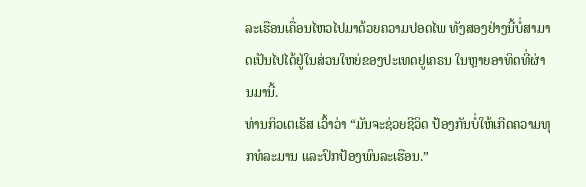ລະເຮືອນເຄື່ອນໄຫວໄປມາດ້ວຍຄວາມປອດໄພ ທັງສອງຢ່າງນີ້ບໍ່ສາມາດເປັນໄປໄດ້ຢູ່ໃນສ່ວນໃຫຍ່ຂອງປະເທດຢູເຄຣນ ໃນຫຼາຍອາທິດທີ່ຜ່ານມານີ້.
ທ່ານກິວເຕເຣັສ ເວົ້າວ່າ “ມັນຈະຊ່ວຍຊີວິດ ປ້ອງກັນບໍ່ໃຫ້ເກີດຄວາມທຸກທໍລະມານ ແລະປົກປ້ອງພົນລະເຮືອນ.”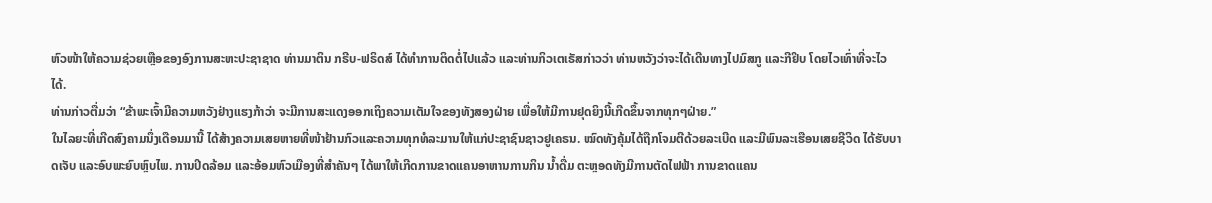ຫົວໜ້າໃຫ້ຄວາມຊ່ວຍເຫຼືອຂອງອົງການສະຫະປະຊາຊາດ ທ່ານມາຕິນ ກຣີບ-ຟຣິດສ໌ ໄດ້ທຳການຕິດຕໍ່ໄປແລ້ວ ແລະທ່ານກິວເຕເຣັສກ່າວວ່າ ທ່ານຫວັງວ່າຈະໄດ້ເດີນທາງໄປມົສກູ ແລະກີຢິບ ໂດຍໄວເທົ່າທີ່ຈະໄວໄດ້.
ທ່ານກ່າວຕື່ມວ່າ “ຂ້າພະເຈົ້າມີຄວາມຫວັງຢ່າງແຮງກ້າວ່າ ຈະມີການສະແດງອອກເຖິງຄວາມເຕັມໃຈຂອງທັງສອງຝ່າຍ ເພື່ອໃຫ້ມີການຢຸດຍິງນີ້ເກີດຂຶ້ນຈາກທຸກໆຝ່າຍ.”
ໃນໄລຍະທີ່ເກີດສົງຄາມນຶ່ງເດືອນມານີ້ ໄດ້ສ້າງຄວາມເສຍຫາຍທີ່ໜ້າຢ້ານກົວແລະຄວາມທຸກທໍລະມານໃຫ້ແກ່ປະຊາຊົນຊາວຢູເຄຣນ. ໝົດທັງຄຸ້ມໄດ້ຖືກໂຈມຕີດ້ວຍລະເບີດ ແລະມີພົນລະເຮືອນເສຍຊີວິດ ໄດ້ຮັບບາດເຈັບ ແລະອົບພະຍົບຫຼົບໄພ. ການປິດລ້ອມ ແລະອ້ອມຫົວເມືອງທີ່ສຳຄັນໆ ໄດ້ພາໃຫ້ເກີດການຂາດແຄນອາຫານການກິນ ນ້ຳດື່ມ ຕະຫຼອດທັງມີການຕັດໄຟຟ້າ ການຂາດແຄນ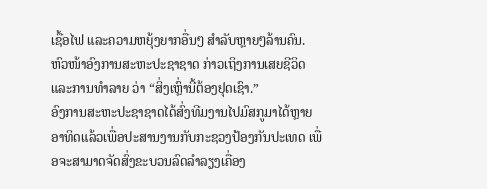ເຊື້ອໄຟ ແລະຄວາມຫຍຸ້ງຍາກອື່ນໆ ສຳລັບຫຼາຍໆລ້ານຄົນ.
ຫົວໜ້າອົງການສະຫະປະຊາຊາດ ກ່າວເຖິງການເສຍຊີວິດແລະການທຳລາຍ ວ່າ “ສິ່ງເຫຼົ່ານີ້ຕ້ອງຢຸດເຊົາ.”
ອົງການສະຫະປະຊາຊາດໄດ້ສົ່ງທີມງານໄປມົສກູມາໄດ້ຫຼາຍອາທິດແລ້ວເພື່ອປະສານງານກັບກະຊວງປ້ອງກັນປະເທດ ເພື່ອຈະສາມາດຈັດສົ່ງຂະບວນລົດລຳລຽງເຄື່ອງ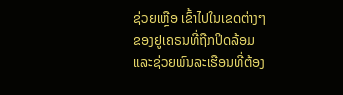ຊ່ວຍເຫຼືອ ເຂົ້າໄປໃນເຂດຕ່າງໆຂອງຢູເຄຣນທີ່ຖືກປິດລ້ອມ ແລະຊ່ວຍພົນລະເຮືອນທີ່ຕ້ອງ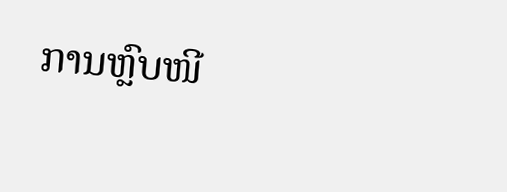ການຫຼົບໜີ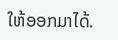ໃຫ້ອອກມາໄດ້.